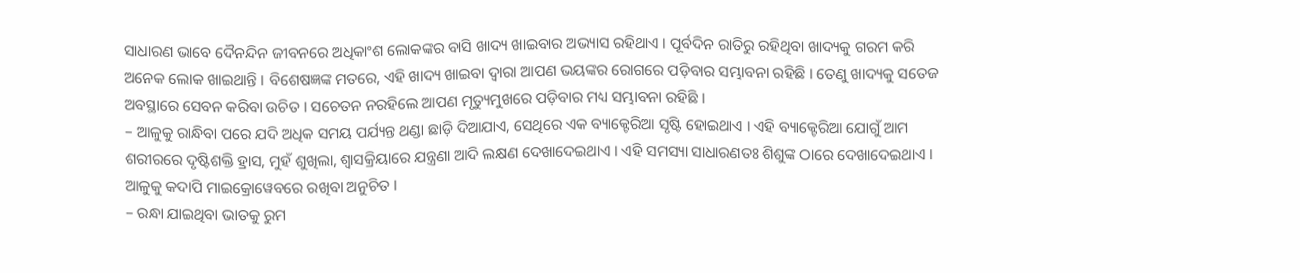ସାଧାରଣ ଭାବେ ଦୈନନ୍ଦିନ ଜୀବନରେ ଅଧିକାଂଶ ଲୋକଙ୍କର ବାସି ଖାଦ୍ୟ ଖାଇବାର ଅଭ୍ୟାସ ରହିଥାଏ । ପୂର୍ବଦିନ ରାତିରୁ ରହିଥିବା ଖାଦ୍ୟକୁ ଗରମ କରି ଅନେକ ଲୋକ ଖାଇଥାନ୍ତି । ବିଶେଷଜ୍ଞଙ୍କ ମତରେ, ଏହି ଖାଦ୍ୟ ଖାଇବା ଦ୍ୱାରା ଆପଣ ଭୟଙ୍କର ରୋଗରେ ପଡ଼ିବାର ସମ୍ଭାବନା ରହିଛି । ତେଣୁ ଖାଦ୍ୟକୁ ସତେଜ ଅବସ୍ଥାରେ ସେବନ କରିବା ଉଚିତ । ସଚେତନ ନରହିଲେ ଆପଣ ମୃତ୍ୟୁମୁଖରେ ପଡ଼ିବାର ମଧ୍ୟ ସମ୍ଭାବନା ରହିଛି ।
– ଆଳୁକୁ ରାନ୍ଧିବା ପରେ ଯଦି ଅଧିକ ସମୟ ପର୍ଯ୍ୟନ୍ତ ଥଣ୍ଡା ଛାଡ଼ି ଦିଆଯାଏ, ସେଥିରେ ଏକ ବ୍ୟାକ୍ଟେରିଆ ସୃଷ୍ଟି ହୋଇଥାଏ । ଏହି ବ୍ୟାକ୍ଟେରିଆ ଯୋଗୁଁ ଆମ ଶରୀରରେ ଦୃଷ୍ଟିଶକ୍ତି ହ୍ରାସ, ମୁହଁ ଶୁଖିଲା, ଶ୍ୱାସକ୍ରିୟାରେ ଯନ୍ତ୍ରଣା ଆଦି ଲକ୍ଷଣ ଦେଖାଦେଇଥାଏ । ଏହି ସମସ୍ୟା ସାଧାରଣତଃ ଶିଶୁଙ୍କ ଠାରେ ଦେଖାଦେଇଥାଏ । ଆଳୁକୁ କଦାପି ମାଇକ୍ରୋୱେବରେ ରଖିବା ଅନୁଚିତ ।
– ରନ୍ଧା ଯାଇଥିବା ଭାତକୁ ରୁମ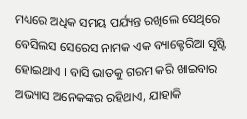ମଧ୍ୟରେ ଅଧିକ ସମୟ ପର୍ଯ୍ୟନ୍ତ ରଖିଲେ ସେଥିରେ ବେସିଲସ ସେରେସ ନାମକ ଏକ ବ୍ୟାକ୍ଟେରିଆ ସୃଷ୍ଟି ହୋଇଥାଏ । ବାସି ଭାତକୁ ଗରମ କରି ଖାଇବାର ଅଭ୍ୟାସ ଅନେକଙ୍କର ରହିଥାଏ, ଯାହାକି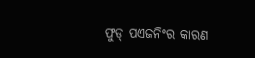ଫୁଡ୍ ପଏଜନିଂର କାରଣ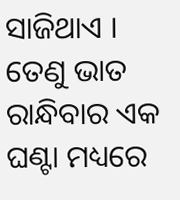ସାଜିଥାଏ । ତେଣୁ ଭାତ ରାନ୍ଧିବାର ଏକ ଘଣ୍ଟା ମଧ୍ୟରେ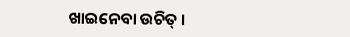ଖାଇନେବା ଉଚିତ୍ ।